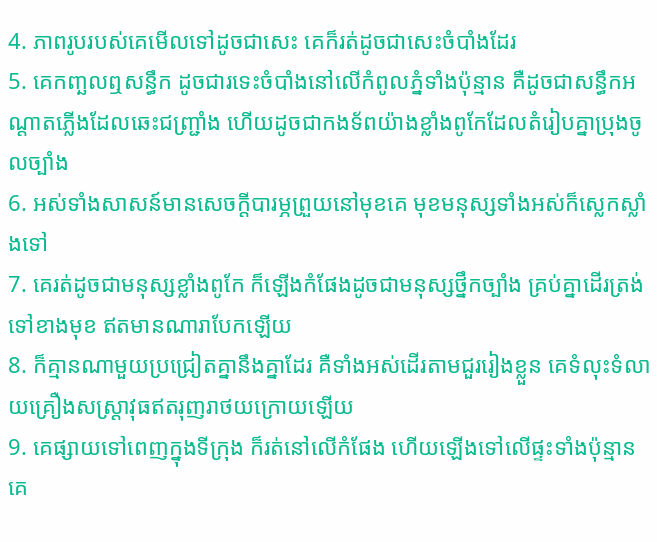4. ភាពរូបរបស់គេមើលទៅដូចជាសេះ គេក៏រត់ដូចជាសេះចំបាំងដែរ
5. គេកញ្ឆលឮសន្ធឹក ដូចជារទេះចំបាំងនៅលើកំពូលភ្នំទាំងប៉ុន្មាន គឺដូចជាសន្ធឹកអណ្តាតភ្លើងដែលឆេះជញ្ជ្រាំង ហើយដូចជាកងទ័ពយ៉ាងខ្លាំងពូកែដែលតំរៀបគ្នាប្រុងចូលច្បាំង
6. អស់ទាំងសាសន៍មានសេចក្តីបារម្ភព្រួយនៅមុខគេ មុខមនុស្សទាំងអស់ក៏ស្លេកស្លាំងទៅ
7. គេរត់ដូចជាមនុស្សខ្លាំងពូកែ ក៏ឡើងកំផែងដូចជាមនុស្សថ្នឹកច្បាំង គ្រប់គ្នាដើរត្រង់ទៅខាងមុខ ឥតមានណារាបែកឡើយ
8. ក៏គ្មានណាមួយប្រជ្រៀតគ្នានឹងគ្នាដែរ គឺទាំងអស់ដើរតាមជួររៀងខ្លួន គេទំលុះទំលាយគ្រឿងសស្ត្រាវុធឥតរុញរាថយក្រោយឡើយ
9. គេផ្សាយទៅពេញក្នុងទីក្រុង ក៏រត់នៅលើកំផែង ហើយឡើងទៅលើផ្ទះទាំងប៉ុន្មាន គេ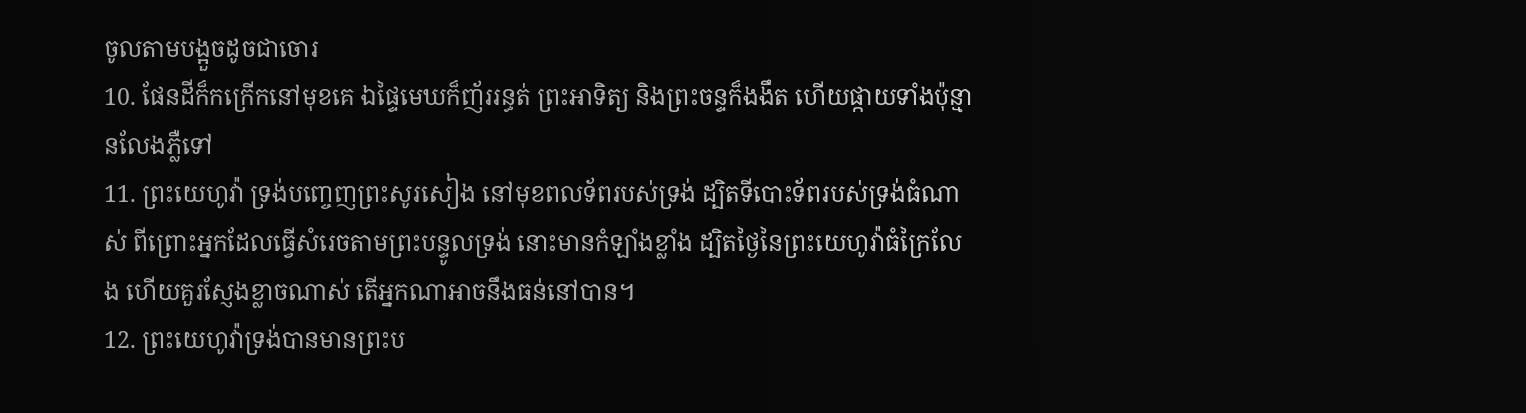ចូលតាមបង្អួចដូចជាចោរ
10. ផែនដីក៏កក្រើកនៅមុខគេ ឯផ្ទៃមេឃក៏ញ័ររន្ធត់ ព្រះអាទិត្យ និងព្រះចន្ទក៏ងងឹត ហើយផ្កាយទាំងប៉ុន្មានលែងភ្លឺទៅ
11. ព្រះយេហូវ៉ា ទ្រង់បញ្ចេញព្រះសូរសៀង នៅមុខពលទ័ពរបស់ទ្រង់ ដ្បិតទីបោះទ័ពរបស់ទ្រង់ធំណាស់ ពីព្រោះអ្នកដែលធ្វើសំរេចតាមព្រះបន្ទូលទ្រង់ នោះមានកំឡាំងខ្លាំង ដ្បិតថ្ងៃនៃព្រះយេហូវ៉ាធំក្រៃលែង ហើយគួរស្ញែងខ្លាចណាស់ តើអ្នកណាអាចនឹងធន់នៅបាន។
12. ព្រះយេហូវ៉ាទ្រង់បានមានព្រះប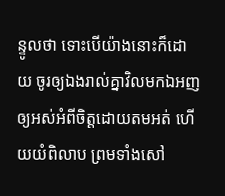ន្ទូលថា ទោះបើយ៉ាងនោះក៏ដោយ ចូរឲ្យឯងរាល់គ្នាវិលមកឯអញ ឲ្យអស់អំពីចិត្តដោយតមអត់ ហើយយំពិលាប ព្រមទាំងសៅ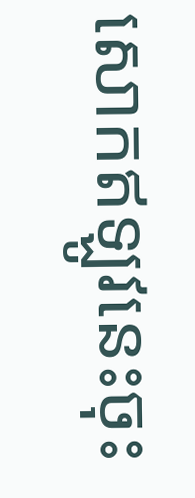សោកឥឡូវនេះចុះ